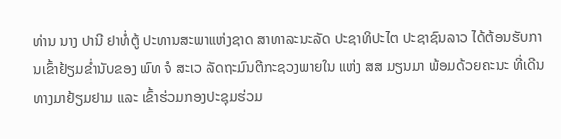ທ່ານ ນາງ ປານີ ຢາທໍ່ຕູ້ ປະທານສະພາແຫ່ງຊາດ ສາທາລະນະລັດ ປະຊາທິປະໄຕ ປະຊາຊົນລາວ ໄດ້ຕ້ອນຮັບການເຂົ້າຢ້ຽມຂໍ່ານັບຂອງ ພົທ ຈໍ ສະເວ ລັດຖະມົນຕີກະຊວງພາຍໃນ ແຫ່ງ ສສ ມຽນມາ ພ້ອມດ້ວຍຄະນະ ທີ່ເດີນທາງມາຢ້ຽມຢາມ ແລະ ເຂົ້າຮ່ວມກອງປະຊຸມຮ່ວມ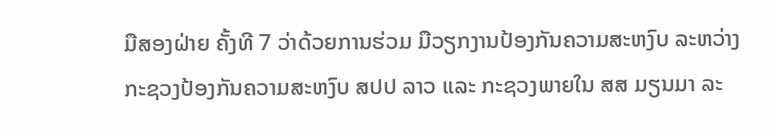ມືສອງຝ່າຍ ຄັ້ງທີ 7 ວ່າດ້ວຍການຮ່ວມ ມືວຽກງານປ້ອງກັນຄວາມສະຫງົບ ລະຫວ່າງ ກະຊວງປ້ອງກັນຄວາມສະຫງົບ ສປປ ລາວ ແລະ ກະຊວງພາຍໃນ ສສ ມຽນມາ ລະ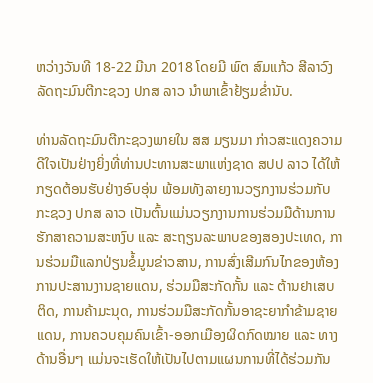ຫວ່າງວັນທີ 18-22 ມີນາ 2018 ໂດຍມີ ພົຕ ສົມແກ້ວ ສີລາວົງ ລັດຖະມົນຕີກະຊວງ ປກສ ລາວ ນຳພາເຂົ້າຢ້ຽມຂໍ່ານັບ.

ທ່ານລັດຖະມົນຕີກະຊວງພາຍໃນ ສສ ມຽນມາ ກ່າວສະແດງຄວາມດີໃຈເປັນຢ່າງຍິ່ງທີ່ທ່ານປະທານສະພາແຫ່ງຊາດ ສປປ ລາວ ໄດ້ໃຫ້ກຽດຕ້ອນຮັບຢ່າງອົບອຸ່ນ ພ້ອມທັງລາຍງານວຽກງານຮ່ວມກັບ ກະຊວງ ປກສ ລາວ ເປັນຕົ້ນແມ່ນວຽກງານການຮ່ວມມືດ້ານການຮັກສາຄວາມສະຫງົບ ແລະ ສະຖຽນລະພາບຂອງສອງປະເທດ, ການຮ່ວມມືແລກປ່ຽນຂໍ້ມູນຂ່າວສານ, ການສົ່ງເສີມກົນໄກຂອງຫ້ອງການປະສານງານຊາຍແດນ, ຮ່ວມມືສະກັດກັ້ນ ແລະ ຕ້ານຢາເສບຕິດ, ການຄ້າມະນຸດ, ການຮ່ວມມືສະກັດກັ້ນອາຊະຍາກຳຂ້າມຊາຍແດນ, ການຄວບຄຸມຄົນເຂົ້າ-ອອກເມືອງຜິດກົດໝາຍ ແລະ ທາງດ້ານອື່ນໆ ແມ່ນຈະເຮັດໃຫ້ເປັນໄປຕາມແຜນການທີ່ໄດ້ຮ່ວມກັນ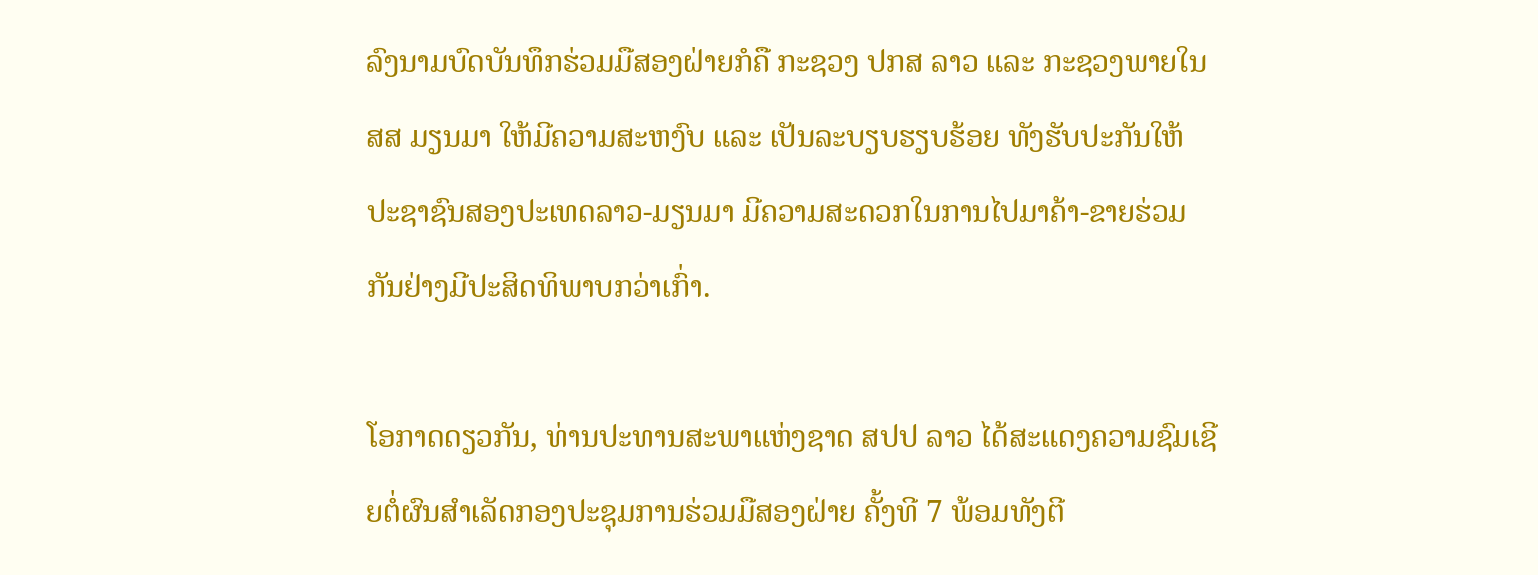ລົງນາມບົດບັນທຶກຮ່ວມມືສອງຝ່າຍກໍຄື ກະຊວງ ປກສ ລາວ ແລະ ກະຊວງພາຍໃນ ສສ ມຽນມາ ໃຫ້ມີຄວາມສະຫງົບ ແລະ ເປັນລະບຽບຮຽບຮ້ອຍ ທັງຮັບປະກັນໃຫ້ ປະຊາຊົນສອງປະເທດລາວ-ມຽນມາ ມີຄວາມສະດວກໃນການໄປມາຄ້າ-ຂາຍຮ່ວມກັນຢ່າງມີປະສິດທິພາບກວ່າເກົ່າ.

ໂອກາດດຽວກັນ, ທ່ານປະທານສະພາແຫ່ງຊາດ ສປປ ລາວ ໄດ້ສະແດງຄວາມຊົມເຊີຍຕໍ່ຜົນສຳເລັດກອງປະຊຸມການຮ່ວມມືສອງຝ່າຍ ຄັ້ງທີ 7 ພ້ອມທັງຕີ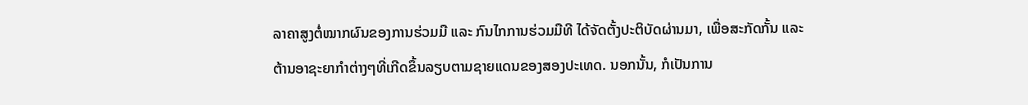ລາຄາສູງຕໍ່ໝາກຜົນຂອງການຮ່ວມມື ແລະ ກົນໄກການຮ່ວມມືທີ ໄດ້ຈັດຕັ້ງປະຕິບັດຜ່ານມາ, ເພື່ອສະກັດກັ້ນ ແລະ ຕ້ານອາຊະຍາກຳຕ່າງໆທີ່ເກີດຂຶ້ນລຽບຕາມຊາຍແດນຂອງສອງປະເທດ. ນອກນັ້ນ, ກໍເປັນການ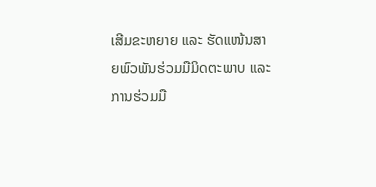ເສີມຂະຫຍາຍ ແລະ ຮັດແໜ້ນສາຍພົວພັນຮ່ວມມືມິດຕະພາບ ແລະ ການຮ່ວມມື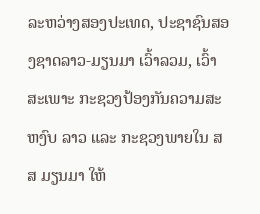ລະຫວ່າງສອງປະເທດ, ປະຊາຊົນສອງຊາດລາວ-ມຽນມາ ເວົ້າລວມ, ເວົ້າສະເພາະ ກະຊວງປ້ອງກັນຄວາມສະຫງົບ ລາວ ແລະ ກະຊວງພາຍໃນ ສສ ມຽນມາ ໃຫ້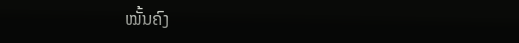ໝັ້ນຄົງ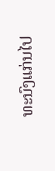ທະນົງແກ່ນໄປ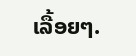ເລື້ອຍໆ.